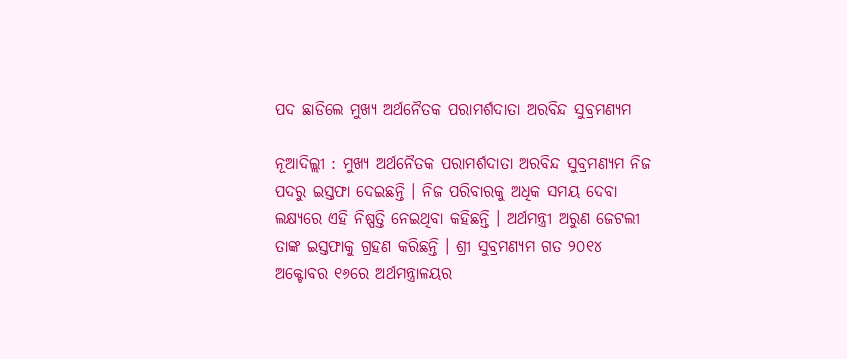ପଦ ଛାଡିଲେ ମୁଖ୍ୟ ଅର୍ଥନୈତକ ପରାମର୍ଶଦାତା ଅରବିନ୍ଦ ସୁବ୍ରମଣ୍ୟମ

ନୂଆଦିଲ୍ଲୀ : ମୁଖ୍ୟ ଅର୍ଥନୈତକ ପରାମର୍ଶଦାତା ଅରବିନ୍ଦ ସୁବ୍ରମଣ୍ୟମ ନିଜ ପଦରୁ ଇସ୍ତଫା ଦେଇଛନ୍ତି । ନିଜ ପରିବାରକୁ ଅଧିକ ସମୟ ଦେବା ଲକ୍ଷ୍ୟରେ ଏହି ନିଷ୍ପତ୍ତି ନେଇଥିବା କହିଛନ୍ତି । ଅର୍ଥମନ୍ତ୍ରୀ ଅରୁଣ ଜେଟଲୀ ତାଙ୍କ ଇସ୍ତଫାକୁ ଗ୍ରହଣ କରିଛନ୍ତି । ଶ୍ରୀ ସୁବ୍ରମଣ୍ୟମ ଗତ ୨୦୧୪ ଅକ୍ଟୋବର ୧୬ରେ ଅର୍ଥମନ୍ତ୍ରାଳୟର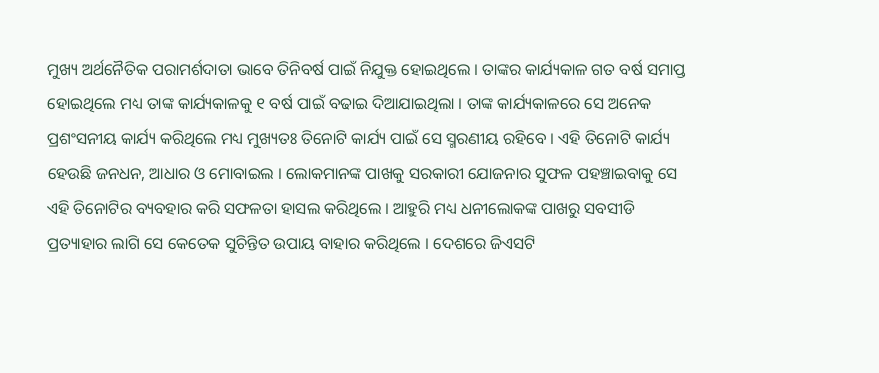ମୁଖ୍ୟ ଅର୍ଥନୈତିକ ପରାମର୍ଶଦାତା ଭାବେ ତିନିବର୍ଷ ପାଇଁ ନିଯୁକ୍ତ ହୋଇଥିଲେ । ତାଙ୍କର କାର୍ଯ୍ୟକାଳ ଗତ ବର୍ଷ ସମାପ୍ତ ହୋଇଥିଲେ ମଧ୍ୟ ତାଙ୍କ କାର୍ଯ୍ୟକାଳକୁ ୧ ବର୍ଷ ପାଇଁ ବଢାଇ ଦିଆଯାଇଥିଲା । ତାଙ୍କ କାର୍ଯ୍ୟକାଳରେ ସେ ଅନେକ ପ୍ରଶଂସନୀୟ କାର୍ଯ୍ୟ କରିଥିଲେ ମଧ୍ୟ ମୁଖ୍ୟତଃ ତିନୋଟି କାର୍ଯ୍ୟ ପାଇଁ ସେ ସ୍ମରଣୀୟ ରହିବେ । ଏହି ତିନୋଟି କାର୍ଯ୍ୟ ହେଉଛି ଜନଧନ, ଆଧାର ଓ ମୋବାଇଲ । ଲୋକମାନଙ୍କ ପାଖକୁ ସରକାରୀ ଯୋଜନାର ସୁଫଳ ପହଞ୍ଚାଇବାକୁ ସେ ଏହି ତିନୋଟିର ବ୍ୟବହାର କରି ସଫଳତା ହାସଲ କରିଥିଲେ । ଆହୁରି ମଧ୍ୟ ଧନୀଲୋକଙ୍କ ପାଖରୁ ସବସୀଡି ପ୍ରତ୍ୟାହାର ଲାଗି ସେ କେତେକ ସୁଚିନ୍ତିତ ଉପାୟ ବାହାର କରିଥିଲେ । ଦେଶରେ ଜିଏସଟି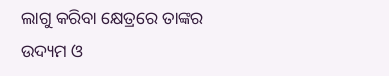ଲାଗୁ କରିବା କ୍ଷେତ୍ରରେ ତାଙ୍କର ଉଦ୍ୟମ ଓ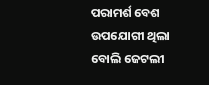ପରାମର୍ଶ ବେଶ ଉପଯୋଗୀ ଥିଲା ବୋଲି ଜେଟଲୀ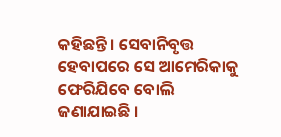କହିଛନ୍ତି । ସେବାନିବୃତ୍ତ ହେବାପରେ ସେ ଆମେରିକାକୁ ଫେରିଯିବେ ବୋଲି ଜଣାଯାଇଛି ।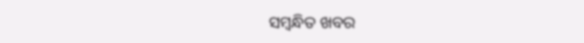ସମ୍ବନ୍ଧିତ ଖବର